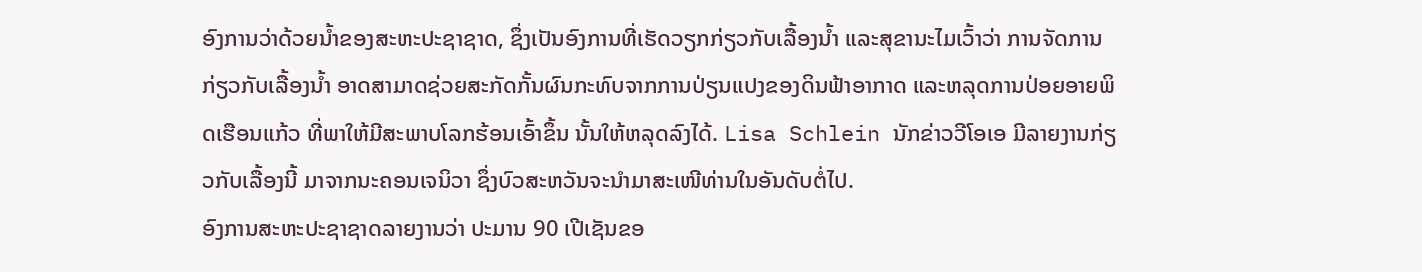ອົງການວ່າດ້ວຍນ້ຳຂອງສະຫະປະຊາຊາດ, ຊຶ່ງເປັນອົງການທີ່ເຮັດວຽກກ່ຽວກັບເລື້ອງນ້ຳ ແລະສຸຂານະໄມເວົ້າວ່າ ການຈັດການກ່ຽວກັບເລື້ອງນ້ຳ ອາດສາມາດຊ່ວຍສະກັດກັ້ນຜົນກະທົບຈາກການປ່ຽນແປງຂອງດິນຟ້າອາກາດ ແລະຫລຸດການປ່ອຍອາຍພິດເຮືອນແກ້ວ ທີ່ພາໃຫ້ມີສະພາບໂລກຮ້ອນເອົ້າຂຶ້ນ ນັ້ນໃຫ້ຫລຸດລົງໄດ້. Lisa Schlein ນັກຂ່າວວີໂອເອ ມີລາຍງານກ່ຽວກັບເລື້ອງນີ້ ມາຈາກນະຄອນເຈນິວາ ຊຶ່ງບົວສະຫວັນຈະນຳມາສະເໜີທ່ານໃນອັນດັບຕໍ່ໄປ.
ອົງການສະຫະປະຊາຊາດລາຍງານວ່າ ປະມານ 90 ເປີເຊັນຂອ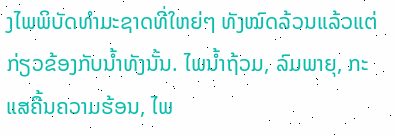ງໄພພິບັດທຳມະຊາດທີ່ໃຫຍ່ໆ ທັງໝົດລ້ວນແລ້ວແຕ່ກ່ຽວຂ້ອງກັບນ້ຳທັງນັ້ນ. ໄພນ້ຳຖ້ວມ, ລົມພາຍຸ, ກະແສຄື້ນຄວາມຮ້ອນ, ໄພ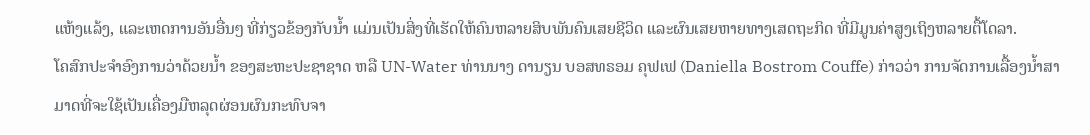ແຫ້ງແລ້ງ, ແລະເຫດການອັນອື່ນໆ ທີ່ກ່ຽວຂ້ອງກັບນ້ຳ ແມ່ນເປັນສິ່ງທີ່ເຮັດໃຫ້ຄົນຫລາຍສິບພັນຄົນເສຍຊີວິດ ແລະຜົນເສຍຫາຍທາງເສດຖະກິດ ທີ່ມີມູນຄ່າສູງເຖິງຫລາຍຕື້ໂດລາ.
ໂຄສົກປະຈຳອົງການວ່າດ້ວຍນ້ຳ ຂອງສະຫະປະຊາຊາດ ຫລື UN-Water ທ່ານນາງ ດານຽນ ບອສທຣອມ ຄຸຟເຟ (Daniella Bostrom Couffe) ກ່າວວ່າ ການຈັດການເລື້ອງນ້ຳສາມາດທີ່ຈະໃຊ້ເປັນເຄື່ອງມືຫລຸດຜ່ອນຜົນກະທົບຈາ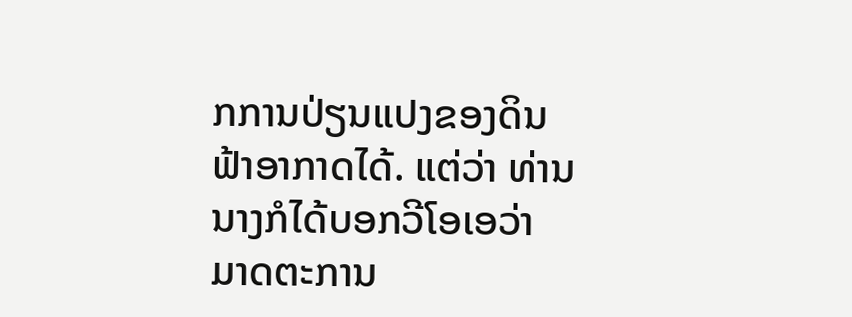ກການປ່ຽນແປງຂອງດິນຟ້າອາກາດໄດ້. ແຕ່ວ່າ ທ່ານນາງກໍໄດ້ບອກວີໂອເອວ່າ ມາດຕະການ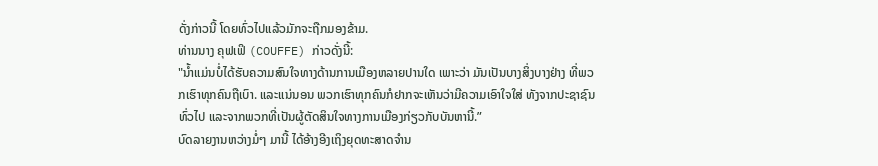ດັ່ງກ່າວນີ້ ໂດຍທົ່ວໄປແລ້ວມັກຈະຖືກມອງຂ້າມ.
ທ່ານນາງ ຄຸຟເຟິ (COUFFE) ກ່າວດັ່ງນີ້:
"ນ້ຳແມ່ນບໍ່ໄດ້ຮັບຄວາມສົນໃຈທາງດ້ານການເມືອງຫລາຍປານໃດ ເພາະວ່າ ມັນເປັນບາງສິ່ງບາງຢ່າງ ທີ່ພວກເຮົາທຸກຄົນຖືເບົາ. ແລະແນ່ນອນ ພວກເຮົາທຸກຄົນກໍຢາກຈະເຫັນວ່າມີຄວາມເອົາໃຈໃສ່ ທັງຈາກປະຊາຊົນທົ່ວໄປ ແລະຈາກພວກທີ່ເປັນຜູ້ຕັດສິນໃຈທາງການເມືອງກ່ຽວກັບບັນຫານີ້.”
ບົດລາຍງານຫວ່າງມໍ່ໆ ມານີ້ ໄດ້ອ້າງອີງເຖິງຍຸດທະສາດຈຳນ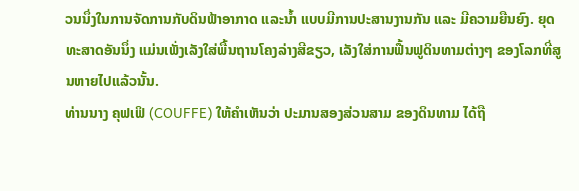ວນນຶ່ງໃນການຈັດການກັບດິນຟ້າອາກາດ ແລະນ້ຳ ແບບມີການປະສານງານກັນ ແລະ ມີຄວາມຍືນຍົງ. ຍຸດທະສາດອັນນຶ່ງ ແມ່ນເພັ່ງເລັງໃສ່ພື້ນຖານໂຄງລ່າງສີຂຽວ, ເລັງໃສ່ການຟື້ນຟູດິນທາມຕ່າງໆ ຂອງໂລກທີ່ສູນຫາຍໄປແລ້ວນັ້ນ.
ທ່ານນາງ ຄຸຟເຟິ (COUFFE) ໃຫ້ຄຳເຫັນວ່າ ປະມານສອງສ່ວນສາມ ຂອງດິນທາມ ໄດ້ຖື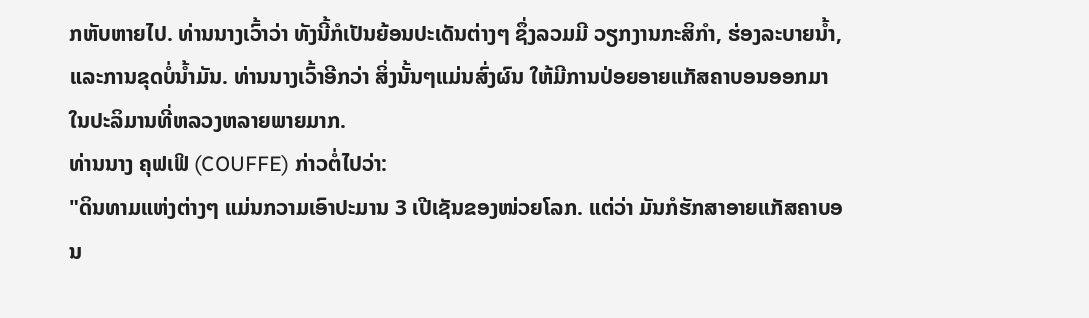ກຫັບຫາຍໄປ. ທ່ານນາງເວົ້າວ່າ ທັງນີ້ກໍເປັນຍ້ອນປະເດັນຕ່າງໆ ຊຶ່ງລວມມີ ວຽກງານກະສິກຳ, ຮ່ອງລະບາຍນ້ຳ, ແລະການຂຸດບໍ່ນ້ຳມັນ. ທ່ານນາງເວົ້າອີກວ່າ ສິ່ງນັ້ນໆແມ່ນສົ່ງຜົນ ໃຫ້ມີການປ່ອຍອາຍແກັສຄາບອນອອກມາໃນປະລິມານທີ່ຫລວງຫລາຍພາຍມາກ.
ທ່ານນາງ ຄຸຟເຟິ (COUFFE) ກ່າວຕໍ່ໄປວ່າ:
"ດິນທາມແຫ່ງຕ່າງໆ ແມ່ນກວາມເອົາປະມານ 3 ເປີເຊັນຂອງໜ່ວຍໂລກ. ແຕ່ວ່າ ມັນກໍຮັກສາອາຍແກັສຄາບອນ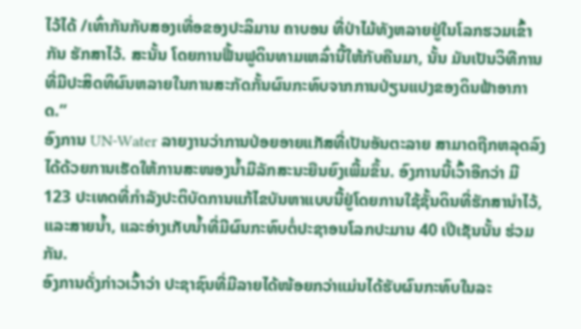ໄວ້ໄດ້ /ເທົ່າກັນກັບສອງເທື່ອຂອງປະລິມານ ຄາບອນ ທີ່ປ່າໄມ້ທັງຫລາຍຢູ່ໃນໂລກຮວມເຂົ້າກັນ ຮັກສາໄວ້. ສະນັ້ນ ໂດຍການຟື້ນຟູດິນທາມເຫລົ່ານີ້ໃຫ້ກັບຄືນມາ, ນັ້ນ ມັນເປັນວິທີການທີ່ມີປະສິດທິຜົນຫລາຍໃນການສະກັດກັ້ນຜົນກະທົບຈາກການປ່ຽນແປງຂອງດິນຟ້າອາກາດ.”
ອົງການ UN-Water ລາຍງານວ່າການປ່ອຍອາຍແກັສທີ່ເປັນອັນຕະລາຍ ສາມາດຖືກຫລຸດລົງໄດ້ດ້ວຍການເຮັດໃຫ້ການສະໜອງນ້ຳມີລັກສະນະຍືນຍົງເພີ້ມຂຶ້ນ. ອົງການນີ້ເວົ້າອີກວ່າ ມີ 123 ປະເທດທີ່ກຳລັງປະຕິບັດການແກ້ໄຂບັນຫາແບບນີ້ຢູ່ໂດຍການໃຊ້ຊັ້ນດິນທີ່ຮັກສານຳໄວ້, ແລະສາຍນ້ຳ, ແລະອ່າງເກັບນ້ຳທີ່ມີຜົນກະທົບຕໍ່ປະຊາອນໂລກປະມານ 40 ເປີເຊັນນັ້ນ ຮ່ວມກັນ.
ອົງການດັ່ງກ່າວເວົ້າວ່າ ປະຊາຊົນທີ່ມີລາຍໄດ້ໜ້ອຍກວ່າແມ່ນໄດ້ຮັບຜົນກະທົບໃນລະ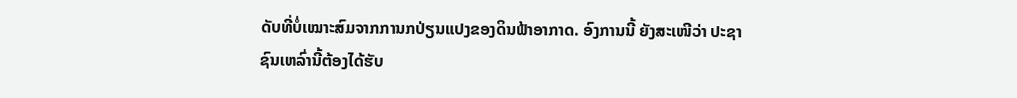ດັບທີ່ບໍ່ເໝາະສົມຈາກການກປ່ຽນແປງຂອງດິນຟ້າອາກາດ. ອົງການນີ້ ຍັງສະເໜີວ່າ ປະຊາຊົນເຫລົ່ານີ້ຕ້ອງໄດ້ຮັບ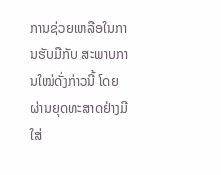ການຊ່ວຍເຫລືອໃນການຮັບມືກັບ ສະພາບການໃໝ່ດັ່ງກ່າວນີ້ ໂດຍຜ່ານຍຸດທະສາດຢ່າງມີໃສ່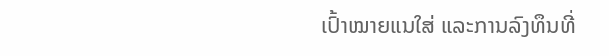ເປົ້າໝາຍແນໃສ່ ແລະການລົງທຶນທີ່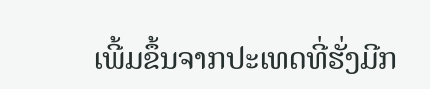ເພີ້ມຂຶ້ນຈາກປະເທດທີ່ຮັ່ງມີກ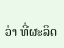ວ່າ ທີ່ຜະລິດ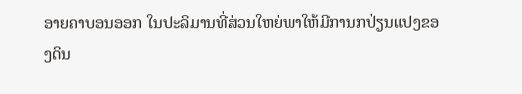ອາຍຄາບອນອອກ ໃນປະລິມານທີ່ສ່ວນໃຫຍ່ພາໃຫ້ມີການກປ່ຽນແປງຂອງດິນ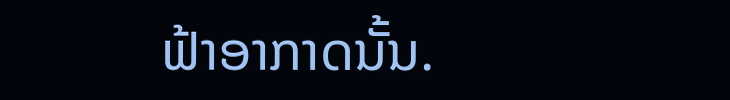ຟ້າອາກາດນັ້ນ.